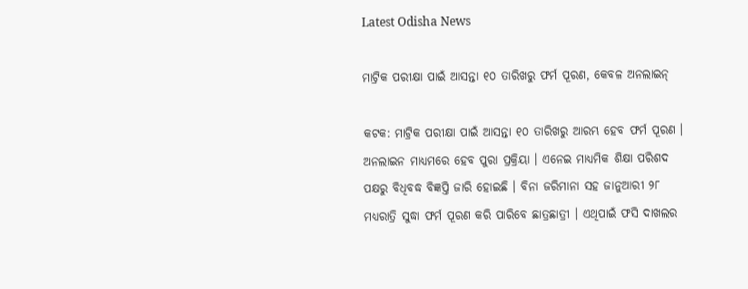Latest Odisha News

ମାଟ୍ରିକ ପରୀକ୍ଷା ପାଇଁ ଆସନ୍ତା ୧୦ ତାରିଖରୁ ଫର୍ମ ପୂରଣ, କେବଳ ଅନଲାଇନ୍

କଟକ: ମାଟ୍ରିକ ପରୀକ୍ଷା ପାଇଁ ଆସନ୍ତା ୧୦ ତାରିଖରୁ ଆରମ୍ଭ ହେବ ଫର୍ମ ପୂରଣ । ଅନଲାଇନ ମାଧ୍ୟମରେ ହେବ ପୁରା ପ୍ରକ୍ରିୟା । ଏନେଇ ମାଧ୍ୟମିକ ଶିକ୍ଷା ପରିଶଦ ପକ୍ଷରୁ ବିଧିବଦ୍ଧ ବିଜ୍ଞପ୍ତି ଜାରି ହୋଇଛି । ବିନା ଜରିମାନା ସହ ଜାନୁଆରୀ ୨୮ ମଧ୍ୟରାତ୍ରି ସୁଦ୍ଧା ଫର୍ମ ପୂରଣ କରି ପାରିବେ ଛାତ୍ରଛାତ୍ରୀ । ଏଥିପାଇଁ ଫସି ଦାଖଲର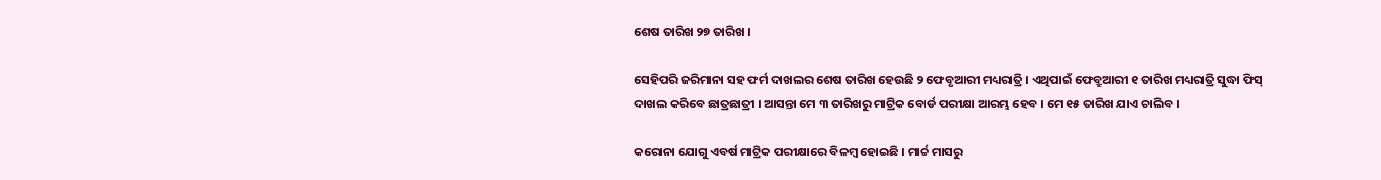ଶେଷ ତାରିଖ ୨୭ ତାରିଖ ।

ସେହିପରି ଜରିମାନା ସହ ଫର୍ମ ଦାଖଲର ଶେଷ ତାରିଖ ହେଉଛି ୨ ଫେବୃଆରୀ ମଧ୍ୟରାତ୍ରି । ଏଥିପାଇଁ ଫେବ୍ରୁଆରୀ ୧ ତାରିଖ ମଧ୍ୟରାତ୍ରି ସୁଦ୍ଧା ଫିସ୍ ଦାଖଲ କରିବେ ଛାତ୍ରଛାତ୍ରୀ । ଆସନ୍ତା ମେ ୩ ତାରିଖରୁ ମାଟ୍ରିକ ବୋର୍ଡ ପରୀକ୍ଷା ଆରମ୍ଭ ହେବ । ମେ ୧୫ ତାରିଖ ଯାଏ ଚାଲିବ ।

କରୋନା ଯୋଗୁ ଏବର୍ଷ ମାଟ୍ରିକ ପରୀକ୍ଷାରେ ବିଳମ୍ବ ହୋଇଛି । ମାର୍ଚ୍ଚ ମାସରୁ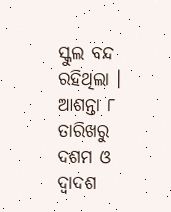ସ୍କୁଲ ବନ୍ଦ ରହିଥିଲା । ଆଶନ୍ତା ୮ ତାରିଖରୁ ଦଶମ ଓ ଦ୍ୱାଦଶ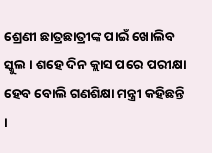ଶ୍ରେଣୀ ଛାତ୍ରଛାତ୍ରୀଙ୍କ ପାଇଁ ଖୋଲିବ ସ୍କୁଲ । ଶହେ ଦିନ କ୍ଲାସ ପରେ ପରୀକ୍ଷା ହେବ ବୋଲି ଗଣଶିକ୍ଷା ମନ୍ତ୍ରୀ କହିଛନ୍ତି ।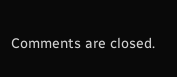Comments are closed.